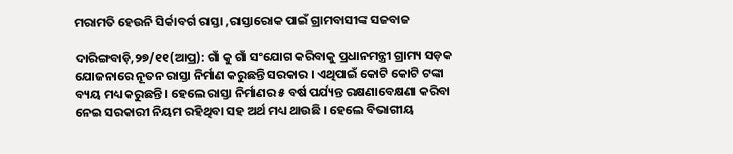ମରାମତି ହେଉନି ସିର୍କାବର୍ଗ ରାସ୍ତା ,ରାସ୍ତାରୋକ ପାଇଁ ଗ୍ରାମବାସୀଙ୍କ ସଜବାଜ

ଦାରିଙ୍ଗବାଡ଼ି,୨୭/୧୧(ଆପ୍ର): ଗାଁ କୁ ଗାଁ ସଂଯୋଗ କରିବାକୁ ପ୍ରଧାନମନ୍ତ୍ରୀ ଗ୍ରାମ୍ୟ ସଡ଼କ ଯୋଜନାରେ ନୂତନ ରାସ୍ତା ନିର୍ମାଣ କରୁଛନ୍ତି ସରକାର । ଏଥିପାଇଁ କୋଟି କୋଟି ଟଙ୍କା ବ୍ୟୟ ମଧ୍ୟ କରୁଛନ୍ତି । ହେଲେ ରାସ୍ତା ନିର୍ମାଣର ୫ ବର୍ଷ ପର୍ଯ୍ୟନ୍ତ ରକ୍ଷଣାବେକ୍ଷଣା କରିବା ନେଇ ସରକାରୀ ନିୟମ ରହିଥିବା ସହ ଅର୍ଥ ମଧ୍ୟ ଥାଉଛି । ହେଲେ ବିଭାଗୀୟ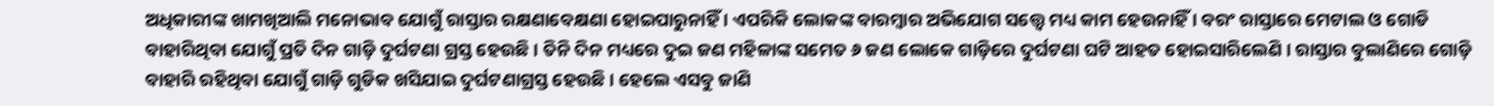ଅଧିକାରୀଙ୍କ ଖାମଖିଆଲି ମନୋଭାବ ଯୋଗୁଁ ରାସ୍ତାର ରକ୍ଷଣାବେକ୍ଷଣା ହୋଇପାରୁନାହିଁ । ଏପରିକି ଲୋକଙ୍କ ବାରମ୍ବାର ଅଭିଯୋଗ ସତ୍ତ୍ୱେ ମଧ୍ୟ କାମ ହେଉନାହିଁ । ବରଂ ରାସ୍ତାରେ ମେଟାଲ ଓ ଗୋଡି ବାହାରିଥିବା ଯୋଗୁଁ ପ୍ରତି ଦିନ ଗାଡ଼ି ଦୁର୍ଘଟଣା ଗ୍ରସ୍ତ ହେଉଛି । ତିନି ଦିନ ମଧ୍ୟରେ ଦୁଇ ଜଣ ମହିଳାଙ୍କ ସମେତ ୬ ଜଣ ଲୋକେ ଗାଡ଼ିରେ ଦୁର୍ଘଟଣା ଘଟି ଆହତ ହୋଇସାରିଲେଣି । ରାସ୍ତାର ବୁଲାଣିରେ ଗୋଡ଼ି ବାହାରି ରହିଥିବା ଯୋଗୁଁ ଗାଡ଼ି ଗୁଡିକ ଖସିଯାଇ ଦୁର୍ଘଟଣାଗ୍ରସ୍ତ ହେଉଛି । ହେଲେ ଏସବୁ ଜାଣି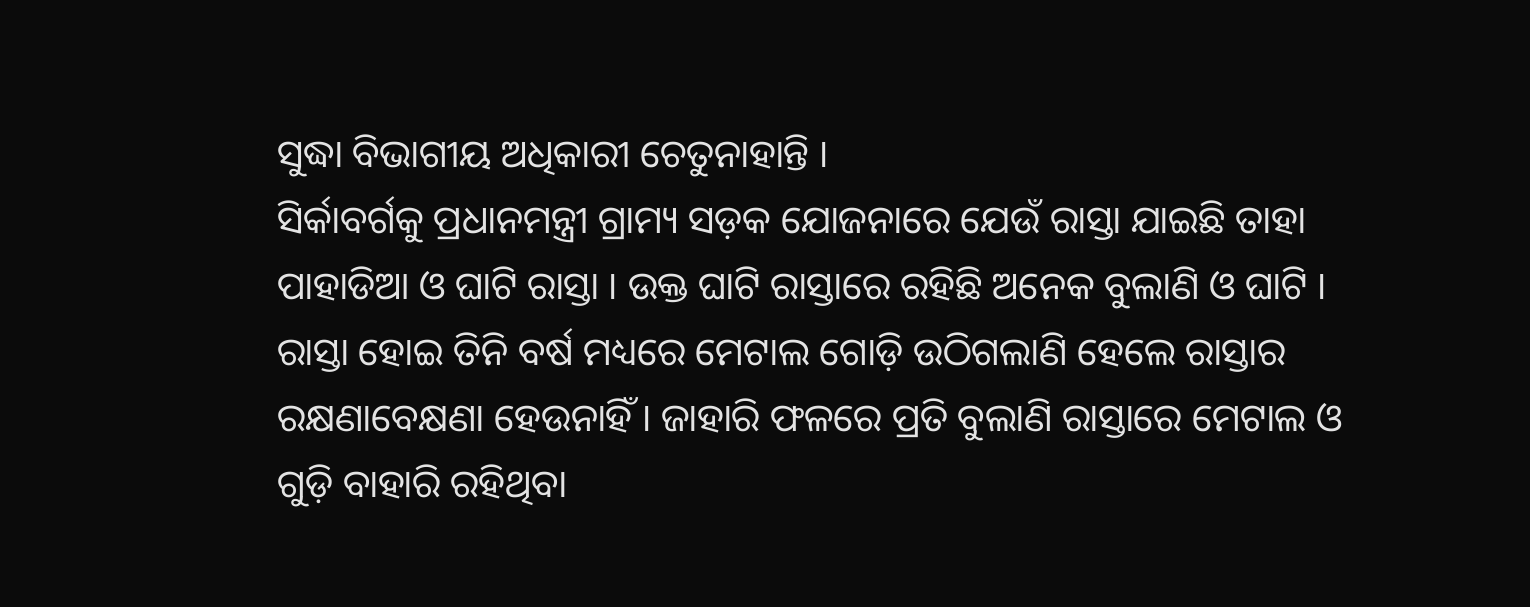ସୁଦ୍ଧା ବିଭାଗୀୟ ଅଧିକାରୀ ଚେତୁନାହାନ୍ତି ।
ସିର୍କାବର୍ଗକୁ ପ୍ରଧାନମନ୍ତ୍ରୀ ଗ୍ରାମ୍ୟ ସଡ଼କ ଯୋଜନାରେ ଯେଉଁ ରାସ୍ତା ଯାଇଛି ତାହା ପାହାଡିଆ ଓ ଘାଟି ରାସ୍ତା । ଉକ୍ତ ଘାଟି ରାସ୍ତାରେ ରହିଛି ଅନେକ ବୁଲାଣି ଓ ଘାଟି । ରାସ୍ତା ହୋଇ ତିନି ବର୍ଷ ମଧ୍ୟରେ ମେଟାଲ ଗୋଡ଼ି ଉଠିଗଲାଣି ହେଲେ ରାସ୍ତାର ରକ୍ଷଣାବେକ୍ଷଣା ହେଉନାହିଁ । ଜାହାରି ଫଳରେ ପ୍ରତି ବୁଲାଣି ରାସ୍ତାରେ ମେଟାଲ ଓ ଗୁଡ଼ି ବାହାରି ରହିଥିବା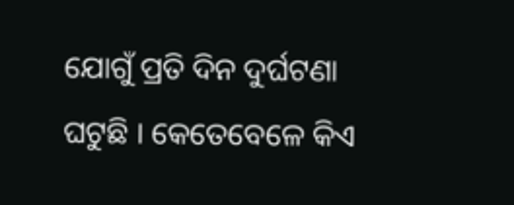ଯୋଗୁଁ ପ୍ରତି ଦିନ ଦୁର୍ଘଟଣା ଘଟୁଛି । କେତେବେଳେ କିଏ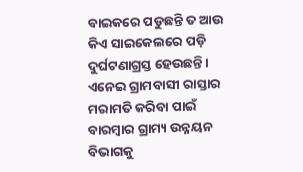ବାଇକରେ ପଡୁଛନ୍ତି ତ ଆଉ କିଏ ସାଇକେଲରେ ପଡ଼ି ଦୁର୍ଘଟଣାଗ୍ରସ୍ତ ହେଉଛନ୍ତି । ଏନେଇ ଗ୍ରାମବାସୀ ରାସ୍ତାର ମରାମତି କରିବା ପାଇଁ ବାରମ୍ବାର ଗ୍ରାମ୍ୟ ଉନ୍ନୟନ ବିଭାଗକୁ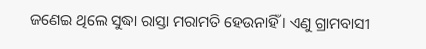ଜଣେଇ ଥିଲେ ସୁଦ୍ଧା ରାସ୍ତା ମରାମତି ହେଉନାହିଁ । ଏଣୁ ଗ୍ରାମବାସୀ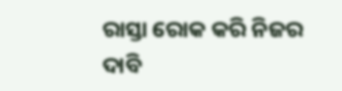ରାସ୍ତା ରୋକ କରି ନିଜର ଦାବି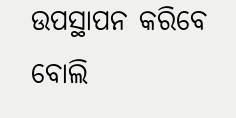ଉପସ୍ଥାପନ କରିବେ ବୋଲି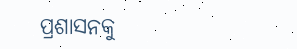ପ୍ରଶାସନକୁ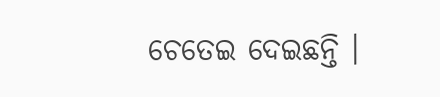ଚେତେଇ ଦେଇଛନ୍ତି ।